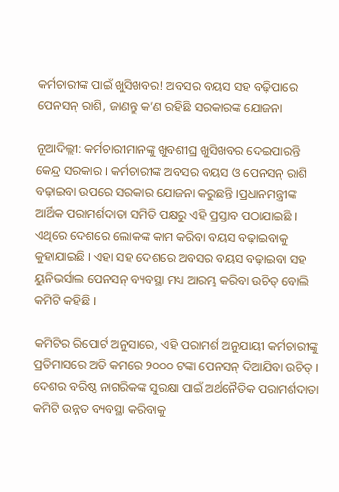କର୍ମଚାରୀଙ୍କ ପାଇଁ ଖୁସିଖବର! ଅବସର ବୟସ ସହ ବଢ଼ିପାରେ ପେନସନ୍ ରାଶି, ଜାଣନ୍ତୁ କ’ଣ ରହିଛି ସରକାରଙ୍କ ଯୋଜନା

ନୂଆଦିଲ୍ଲୀ: କର୍ମଚାରୀମାନଙ୍କୁ ଖୁବଶୀଘ୍ର ଖୁସିଖବର ଦେଇପାରନ୍ତି କେନ୍ଦ୍ର ସରକାର । କର୍ମଚାରୀଙ୍କ ଅବସର ବୟସ ଓ ପେନସନ୍ ରାଶି ବଢ଼ାଇବା ଉପରେ ସରକାର ଯୋଜନା କରୁଛନ୍ତି ।ପ୍ରଧାନମନ୍ତ୍ରୀଙ୍କ ଆର୍ଥିକ ପରାମର୍ଶଦାତା ସମିତି ପକ୍ଷରୁ ଏହି ପ୍ରସ୍ତାବ ପଠାଯାଇଛି । ଏଥିରେ ଦେଶରେ ଲୋକଙ୍କ କାମ କରିବା ବୟସ ବଢ଼ାଇବାକୁ କୁହାଯାଇଛି । ଏହା ସହ ଦେଶରେ ଅବସର ବୟସ ବଢ଼ାଇବା ସହ ୟୁନିଭର୍ସାଲ ପେନସନ୍ ବ୍ୟବସ୍ଥା ମଧ୍ୟ ଆରମ୍ଭ କରିବା ଉଚିତ୍ ବୋଲି କମିଟି କହିଛି ।

କମିଟିର ରିପୋର୍ଟ ଅନୁସାରେ, ଏହି ପରାମର୍ଶ ଅନୁଯାୟୀ କର୍ମଚାରୀଙ୍କୁ ପ୍ରତିମାସରେ ଅତି କମରେ ୨୦୦୦ ଟଙ୍କା ପେନସନ୍ ଦିଆଯିବା ଉଚିତ୍ । ଦେଶର ବରିଷ୍ଠ ନାଗରିକଙ୍କ ସୁରକ୍ଷା ପାଇଁ ଅର୍ଥନୈତିକ ପରାମର୍ଶଦାତା କମିଟି ଉନ୍ନତ ବ୍ୟବସ୍ଥା କରିବାକୁ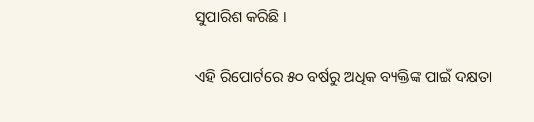ସୁପାରିଶ କରିଛି ।

ଏହି ରିପୋର୍ଟରେ ୫୦ ବର୍ଷରୁ ଅଧିକ ବ୍ୟକ୍ତିଙ୍କ ପାଇଁ ଦକ୍ଷତା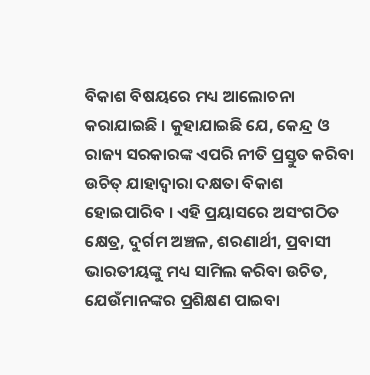ବିକାଶ ବିଷୟରେ ମଧ୍ୟ ଆଲୋଚନା କରାଯାଇଛି । କୁହାଯାଇଛି ଯେ, କେନ୍ଦ୍ର ଓ ରାଜ୍ୟ ସରକାରଙ୍କ ଏପରି ନୀତି ପ୍ରସ୍ତୁତ କରିବା ଉଚିତ୍ ଯାହାଦ୍ୱାରା ଦକ୍ଷତା ବିକାଶ ହୋଇପାରିବ । ଏହି ପ୍ରୟାସରେ ଅସଂଗଠିତ କ୍ଷେତ୍ର, ଦୁର୍ଗମ ଅଞ୍ଚଳ, ଶରଣାର୍ଥୀ, ପ୍ରବାସୀ ଭାରତୀୟଙ୍କୁ ମଧ୍ୟ ସାମିଲ କରିବା ଉଚିତ, ଯେଉଁମାନଙ୍କର ପ୍ରଶିକ୍ଷଣ ପାଇବା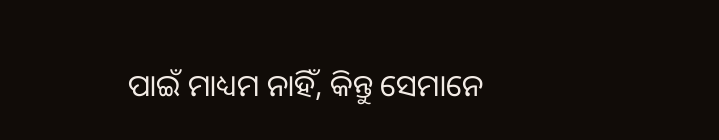ପାଇଁ ମାଧ୍ୟମ ନାହିଁ, କିନ୍ତୁ ସେମାନେ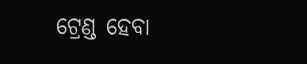ଟ୍ରେଣ୍ଡ ହେବା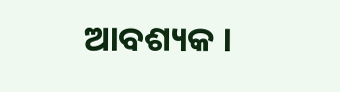ଆବଶ୍ୟକ ।